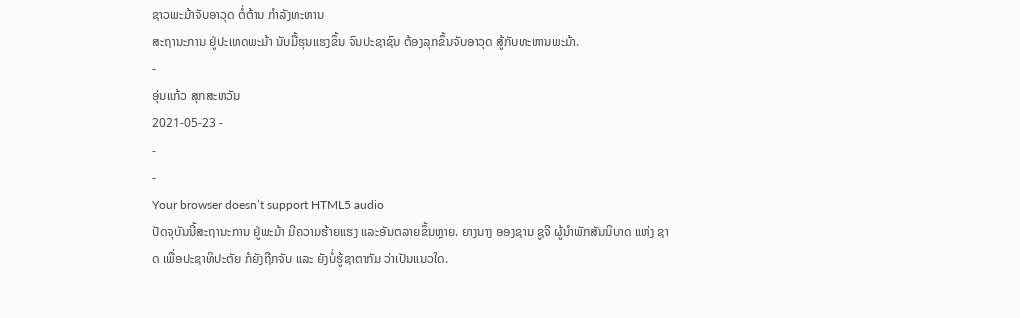ຊາວພະມ້າຈັບອາວຸດ ຕໍ່ຕ້ານ ກໍາລັງທະຫານ
ສະຖານະການ ຢູ່ປະເທດພະມ້າ ນັບມື້ຮຸນແຮງຂຶ້ນ ຈົນປະຊາຊົນ ຕ້ອງລຸກຂຶ້ນຈັບອາວຸດ ສູ້ກັບທະຫານພະມ້າ.
-
ອຸ່ນແກ້ວ ສຸກສະຫວັນ
2021-05-23 -
-
-
Your browser doesn’t support HTML5 audio
ປັດຈຸບັນນີ້ສະຖານະການ ຢູ່ພະມ້າ ມີຄວາມຮ້າຍແຮງ ແລະອັນຕລາຍຂຶ້ນຫຼາຍ. ຍາງນາງ ອອງຊານ ຊູຈີ ຜູ້ນຳພັກສັນນິບາດ ແຫ່ງ ຊາດ ເພື່ອປະຊາທິປະຕັຍ ກໍຍັງຖືກຈັບ ແລະ ຍັງບໍ່ຮູ້ຊາຕາກັມ ວ່າເປັນແນວໃດ.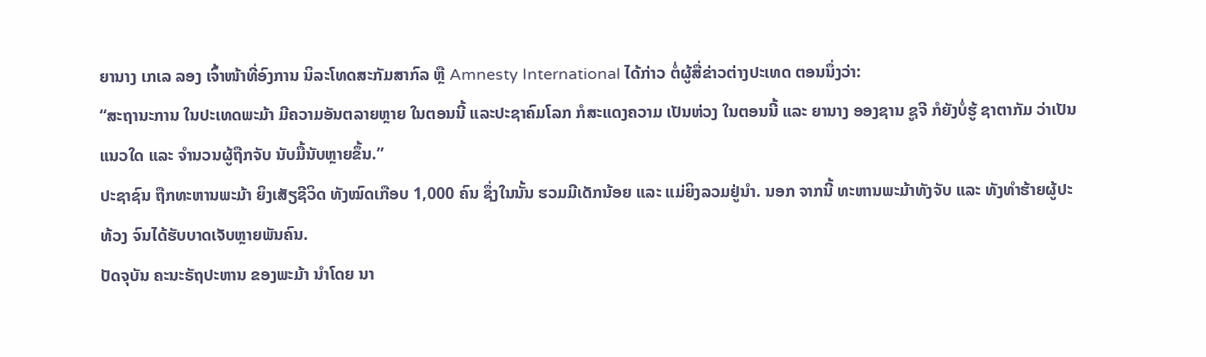ຍານາງ ເກເລ ລອງ ເຈົ້າໜ້າທີ່ອົງການ ນິລະໂທດສະກັມສາກົລ ຫຼື Amnesty International ໄດ້ກ່າວ ຕໍ່ຜູ້ສື່ຂ່າວຕ່າງປະເທດ ຕອນນຶ່ງວ່າ:
“ສະຖານະການ ໃນປະເທດພະມ້າ ມີຄວາມອັນຕລາຍຫຼາຍ ໃນຕອນນີ້ ແລະປະຊາຄົມໂລກ ກໍສະແດງຄວາມ ເປັນຫ່ວງ ໃນຕອນນີ້ ແລະ ຍານາງ ອອງຊານ ຊູຈີ ກໍຍັງບໍ່ຮູ້ ຊາຕາກັມ ວ່າເປັນແນວໃດ ແລະ ຈຳນວນຜູ້ຖືກຈັບ ນັບມື້ນັບຫຼາຍຂຶ້ນ.”
ປະຊາຊົນ ຖືກທະຫານພະມ້າ ຍິງເສັຽຊີວິດ ທັງໝົດເກືອບ 1,000 ຄົນ ຊຶ່ງໃນນັ້ນ ຮວມມີເດັກນ້ອຍ ແລະ ແມ່ຍິງລວມຢູ່ນຳ. ນອກ ຈາກນີ້ ທະຫານພະມ້າທັງຈັບ ແລະ ທັງທຳຮ້າຍຜູ້ປະທ້ວງ ຈົນໄດ້ຮັບບາດເຈັບຫຼາຍພັນຄົນ.
ປັດຈຸບັນ ຄະນະຣັຖປະຫານ ຂອງພະມ້າ ນຳໂດຍ ນາ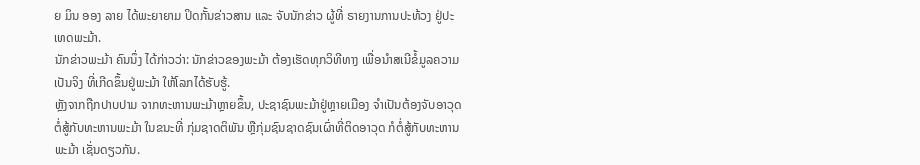ຍ ມິນ ອອງ ລາຍ ໄດ້ພະຍາຍາມ ປິດກັ້ນຂ່າວສານ ແລະ ຈັບນັກຂ່າວ ຜູ້ທີ່ ຣາຍງານການປະທ້ວງ ຢູ່ປະເທດພະມ້າ.
ນັກຂ່າວພະມ້າ ຄົນນຶ່ງ ໄດ້ກ່າວວ່າ: ນັກຂ່າວຂອງພະມ້າ ຕ້ອງເຮັດທຸກວິທີທາງ ເພື່ອນຳສເນີຂໍ້ມູລຄວາມເປັນຈິງ ທີ່ເກີດຂຶ້ນຢູ່ພະມ້າ ໃຫ້ໂລກໄດ້ຮັບຮູ້.
ຫຼັງຈາກຖືກປາບປາມ ຈາກທະຫານພະມ້າຫຼາຍຂຶ້ນ, ປະຊາຊົນພະມ້າຢູ່ຫຼາຍເມືອງ ຈຳເປັນຕ້ອງຈັບອາວຸດ ຕໍ່ສູ້ກັບທະຫານພະມ້າ ໃນຂນະທີ່ ກຸ່ມຊາດຕິພັນ ຫຼືກຸ່ມຊົນຊາດຊົນເຜົ່າທີ່ຕິດອາວຸດ ກໍຕໍ່ສູ້ກັບທະຫານພະມ້າ ເຊັ່ນດຽວກັນ.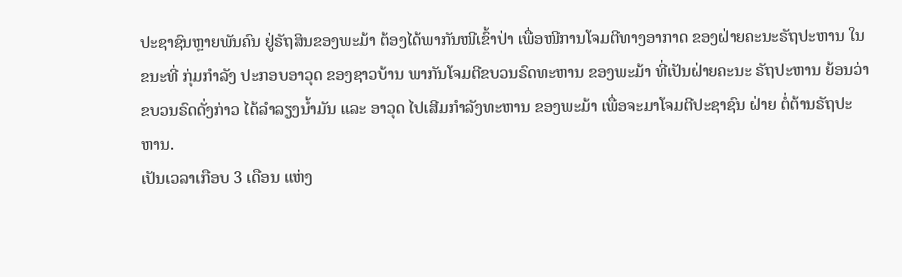ປະຊາຊົນຫຼາຍພັນຄົນ ຢູ່ຣັຖສິນຂອງພະມ້າ ຕ້ອງໄດ້ພາກັນໜີເຂົ້າປ່າ ເພື່ອໜີການໂຈມຕີທາງອາກາດ ຂອງຝ່າຍຄະນະຣັຖປະຫານ ໃນຂນະທີ່ ກຸ່ມກຳລັງ ປະກອບອາວຸດ ຂອງຊາວບ້ານ ພາກັນໂຈມຕີຂບວນຣົດທະຫານ ຂອງພະມ້າ ທີ່ເປັນຝ່າຍຄະນະ ຣັຖປະຫານ ຍ້ອນວ່າ ຂບວນຣົດດັ່ງກ່າວ ໄດ້ລຳລຽງນ້ຳມັນ ແລະ ອາວຸດ ໄປເສີມກຳລັງທະຫານ ຂອງພະມ້າ ເພື່ອຈະມາໂຈມຕີປະຊາຊົນ ຝ່າຍ ຕໍ່ຕ້ານຣັຖປະຫານ.
ເປັນເວລາເກືອບ 3 ເດືອນ ແຫ່ງ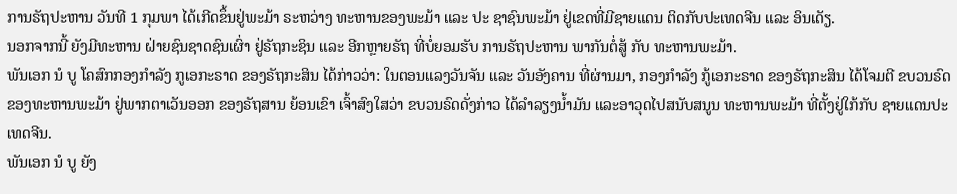ການຣັຖປະຫານ ວັນທີ 1 ກຸມພາ ໄດ້ເກີດຂຶ້ນຢູ່ພະມ້າ ຣະຫວ່າງ ທະຫານຂອງພະມ້າ ແລະ ປະ ຊາຊົນພະມ້າ ຢູ່ເຂດທີ່ມີຊາຍແດນ ຕິດກັບປະເທດຈີນ ແລະ ອິນເດັຽ.
ນອກຈາກນີ້ ຍັງມີທະຫານ ຝ່າຍຊົນຊາດຊົນເຜົ່າ ຢູ່ຣັຖກະຊິນ ແລະ ອີກຫຼາຍຣັຖ ທີ່ບໍ່ຍອມຮັບ ການຣັຖປະຫານ ພາກັນຕໍ່ສູ້ ກັບ ທະຫານພະມ້າ.
ພັນເອກ ນໍ ບູ ໂຄສົກກອງກຳລັງ ກູເອກະຣາດ ຂອງຣັຖກະສິນ ໄດ້ກ່າວວ່າ: ໃນຕອນແລງວັນຈັນ ແລະ ວັນອັງຄານ ທີ່ຜ່ານມາ, ກອງກຳລັງ ກູ້ເອກະຣາດ ຂອງຣັຖກະສິນ ໄດ້ໂຈມຕີ ຂບວນຣົດຂອງທະຫານພະມ້າ ຢູ່ພາກຕາເວັນອອກ ຂອງຣັຖສານ ຍ້ອນເຂົາ ເຈົ້າສົງໃສວ່າ ຂບວນຣົດດັ່ງກ່າວ ໄດ້ລຳລຽງນ້ຳມັນ ແລະອາວຸດໄປສນັບສນູນ ທະຫານພະມ້າ ທີ່ຕັ້ງຢູ່ໃກ້ກັບ ຊາຍແດນປະເທດຈີນ.
ພັນເອກ ນໍ ບູ ຍັງ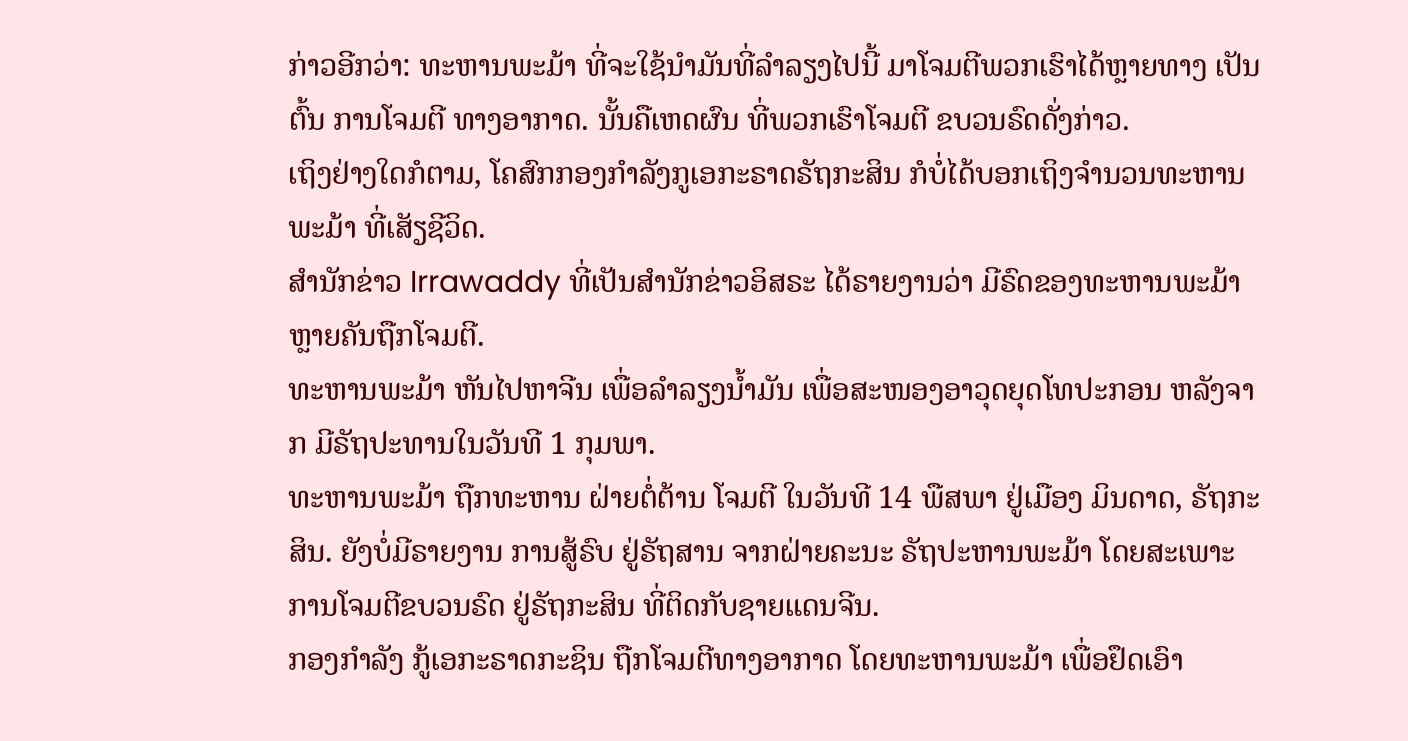ກ່າວອີກວ່າ: ທະຫານພະມ້າ ທີ່ຈະໃຊ້ນຳມັນທີ່ລຳລຽງໄປນີ້ ມາໂຈມຕີພວກເຮົາໄດ້ຫຼາຍທາງ ເປັນຕົ້ນ ການໂຈມຕີ ທາງອາກາດ. ນັ້ນຄືເຫດຜົນ ທີ່ພວກເຮົາໂຈມຕີ ຂບວນຣົດດັ່ງກ່າວ.
ເຖິງຢ່າງໃດກໍຕາມ, ໂຄສົກກອງກຳລັງກູເອກະຣາດຣັຖກະສິນ ກໍບໍ່ໄດ້ບອກເຖິງຈຳນວນທະຫານພະມ້າ ທີ່ເສັຽຊີວິດ.
ສຳນັກຂ່າວ Irrawaddy ທີ່ເປັນສຳນັກຂ່າວອິສຣະ ໄດ້ຣາຍງານວ່າ ມີຣົດຂອງທະຫານພະມ້າ ຫຼາຍຄັນຖືກໂຈມຕີ.
ທະຫານພະມ້າ ຫັນໄປຫາຈີນ ເພື່ອລຳລຽງນ້ຳມັນ ເພື່ອສະໜອງອາວຸດຍຸດໂທປະກອນ ຫລັງຈາກ ມີຣັຖປະທານໃນວັນທີ 1 ກຸມພາ.
ທະຫານພະມ້າ ຖືກທະຫານ ຝ່າຍຕໍ່ຕ້ານ ໂຈມຕີ ໃນວັນທີ 14 ພືສພາ ຢູ່ເມືອງ ມິນດາດ, ຣັຖກະສິນ. ຍັງບໍ່ມີຣາຍງານ ການສູ້ຣົບ ຢູ່ຣັຖສານ ຈາກຝ່າຍຄະນະ ຣັຖປະຫານພະມ້າ ໂດຍສະເພາະ ການໂຈມຕີຂບວນຣົດ ຢູ່ຣັຖກະສິນ ທີ່ຕິດກັບຊາຍແດນຈີນ.
ກອງກຳລັງ ກູ້ເອກະຣາດກະຊິນ ຖືກໂຈມຕີທາງອາກາດ ໂດຍທະຫານພະມ້າ ເພື່ອຢຶດເອົາ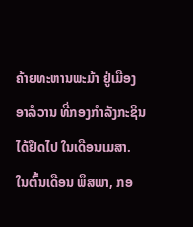ຄ້າຍທະຫານພະມ້າ ຢູ່ເມືອງ ອາລໍວານ ທີ່ກອງກຳລັງກະຊິນ ໄດ້ຢຶດໄປ ໃນເດືອນເມສາ.
ໃນຕົ້ນເດືອນ ພຶສພາ, ກອ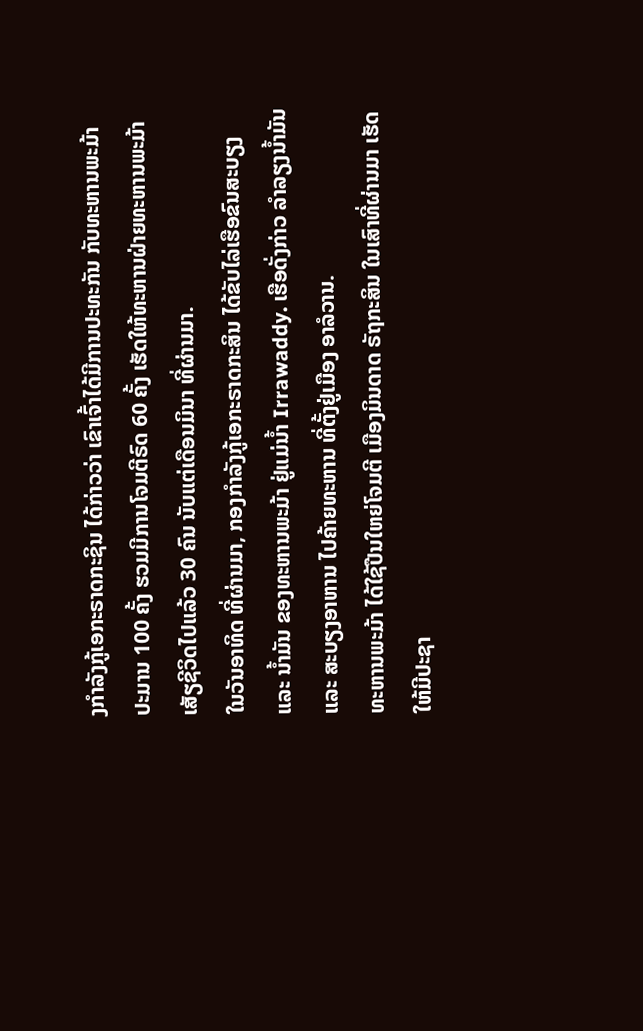ງກຳລັງກູ້ເອກະຣາດກະຊິນ ໄດ້ກ່າວວ່າ ເຂົາເຈົ້າໄດ້ມີການປະທະກັນ ກັບທະຫານພະມ້າ ປະມານ 100 ຄັ້ງ ຮວມມີການໂຈມຕີຣົດ 60 ຄັ້ງ ເຮັດໃຫ້ທະຫານຝ່າຍທະຫານພະມ້າ ເສັຽຊີວິດໄປແລ້ວ 30 ຄົນ ນັບແຕ່ເດືອນມິນາ ທີ່ຜ່ານມາ.
ໃນວັນອາທິດ ທີ່ຜ່ານມາ, ກອງກຳລັງກູ້ເອກະຣາດກະສິນ ໄດ້ຂັບໄລ່ເຮືອຂົນສະບຽງ ແລະ ນ້ຳມັນ ຂອງທະຫານພະມ້າ ຢູ່ແມ່ນ້ຳ Irrawaddy. ເຮືອດັ່ງກ່າວ ລຳລຽງນ້ຳມັນ ແລະ ສະບຽງອາຫານ ໄປຄ້າຍທະຫານ ທີ່ຕັ້ງຢູ່ເມືອງ ອາລໍວານ.
ທະຫານພະມ້າ ໄດ້ໃຊ້ປືນໃຫຍ່ໂຈມຕີ ເມືອງມິນດາດ ຣັຖກະສິນ ໃນເສົາທີ່ຜ່ານມາ ເຮັດໃຫ້ມີປະຊາ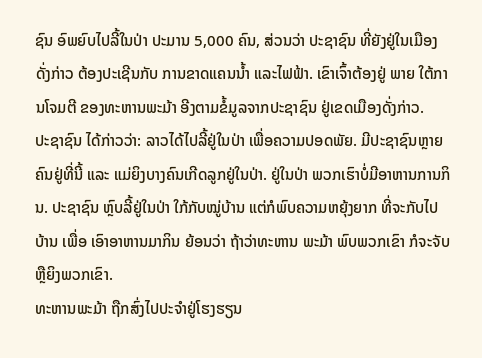ຊົນ ອົພຍົບໄປລີ້ໃນປ່າ ປະມານ 5,000 ຄົນ, ສ່ວນວ່າ ປະຊາຊົນ ທີ່ຍັງຢູ່ໃນເມືອງດັ່ງກ່າວ ຕ້ອງປະເຊີນກັບ ການຂາດແຄນນ້ຳ ແລະໄຟຟ້າ. ເຂົາເຈົ້າຕ້ອງຢູ່ ພາຍ ໃຕ້ການໂຈມຕີ ຂອງທະຫານພະມ້າ ອີງຕາມຂໍ້ມູລຈາກປະຊາຊົນ ຢູ່ເຂດເມືອງດັ່ງກ່າວ.
ປະຊາຊົນ ໄດ້ກ່າວວ່າ: ລາວໄດ້ໄປລີ້ຢູ່ໃນປ່າ ເພື່ອຄວາມປອດພັຍ. ມີປະຊາຊົນຫຼາຍຄົນຢູ່ທີ່ນີ້ ແລະ ແມ່ຍິງບາງຄົນເກີດລູກຢູ່ໃນປ່າ. ຢູ່ໃນປ່າ ພວກເຮົາບໍ່ມີອາຫານການກິນ. ປະຊາຊົນ ຫຼົບລີ້ຢູ່ໃນປ່າ ໃກ້ກັບໝູ່ບ້ານ ແຕ່ກໍພົບຄວາມຫຍຸ້ງຍາກ ທີ່ຈະກັບໄປບ້ານ ເພື່ອ ເອົາອາຫານມາກິນ ຍ້ອນວ່າ ຖ້າວ່າທະຫານ ພະມ້າ ພົບພວກເຂົາ ກໍຈະຈັບ ຫຼືຍິງພວກເຂົາ.
ທະຫານພະມ້າ ຖືກສົ່ງໄປປະຈຳຢູ່ໂຮງຮຽນ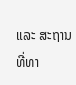ແລະ ສະຖານທີ່ທາ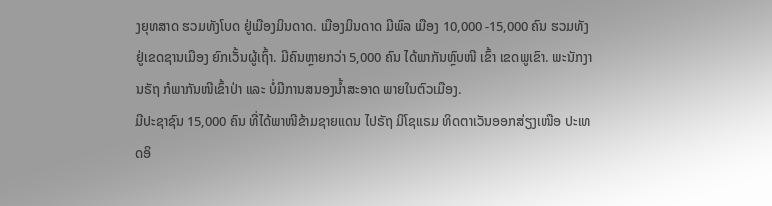ງຍຸທສາດ ຮວມທັງໂບດ ຢູ່ເມືອງມິນດາດ. ເມືອງມິນດາດ ມີພົລ ເມືອງ 10,000 -15,000 ຄົນ ຮວມທັງ ຢູ່ເຂດຊານເມືອງ ຍົກເວັ້ນຜູ້ເຖົ້າ. ມີຄົນຫຼາຍກວ່າ 5,000 ຄົນ ໄດ້ພາກັນຫຼົບໜີ ເຂົ້າ ເຂດພູເຂົາ. ພະນັກງານຣັຖ ກໍພາກັນໜີເຂົ້າປ່າ ແລະ ບໍ່ມີການສນອງນ້ຳສະອາດ ພາຍໃນຕົວເມືອງ.
ມີປະຊາຊົນ 15,000 ຄົນ ທີ່ໄດ້ພາໜີຂ້າມຊາຍແດນ ໄປຣັຖ ມິໂຊແຣມ ທິດຕາເວັນອອກສ່ຽງເໜືອ ປະເທດອິ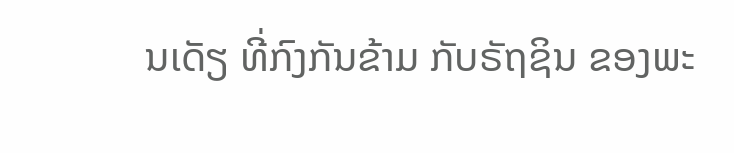ນເດັຽ ທີ່ກົງກັນຂ້າມ ກັບຣັຖຊິນ ຂອງພະ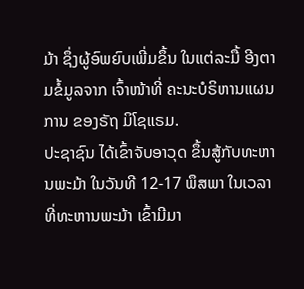ມ້າ ຊຶ່ງຜູ້ອົພຍົບເພີ່ມຂຶ້ນ ໃນແຕ່ລະມື້ ອີງຕາມຂໍ້ມູລຈາກ ເຈົ້າໜ້າທີ່ ຄະນະບໍຣິຫານແຜນການ ຂອງຣັຖ ມິໂຊແຣມ.
ປະຊາຊົນ ໄດ້ເຂົ້າຈັບອາວຸດ ຂຶ້ນສູ້ກັບທະຫານພະມ້າ ໃນວັນທີ 12-17 ພຶສພາ ໃນເວລາທີ່ທະຫານພະມ້າ ເຂົ້າມີມາ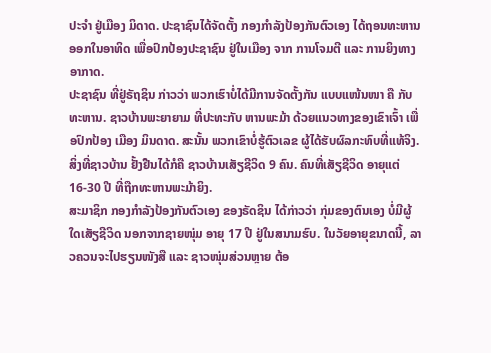ປະຈຳ ຢູ່ເມືອງ ມິດາດ. ປະຊາຊົນໄດ້ຈັດຕັ້ງ ກອງກຳລັງປ້ອງກັນຕົວເອງ ໄດ້ຖອນທະຫານອອກໃນອາທິດ ເພື່ອປົກປ້ອງປະຊາຊົນ ຢູ່ໃນເມືອງ ຈາກ ການໂຈມຕີ ແລະ ການຍິງທາງອາກາດ.
ປະຊາຊົນ ທີ່ຢູ່ຣັຖຊິນ ກ່າວວ່າ ພວກເຮົາບໍ່ໄດ້ມີການຈັດຕັ້ງກັນ ແບບແໜ້ນໜາ ຄື ກັບທະຫານ. ຊາວບ້ານພະຍາຍາມ ທີ່ປະທະກັບ ຫານພະມ້າ ດ້ວຍແນວທາງຂອງເຂົາເຈົ້າ ເພື່ອປົກປ້ອງ ເມືອງ ມິນດາດ. ສະນັ້ນ ພວກເຂົາບໍ່ຮູ້ຕົວເລຂ ຜູ້ໄດ້ຮັບຜົລກະທົບທີ່ແທ້ຈິງ. ສິ່ງທີ່ຊາວບ້ານ ຢັ້ງຢືນໄດ້ກໍຄື ຊາວບ້ານເສັຽຊີວິດ 9 ຄົນ. ຄົນທີ່ເສັຽຊີວິດ ອາຍຸແຕ່ 16-30 ປີ ທີ່ຖືກທະຫານພະມ້າຍິງ.
ສະມາຊິກ ກອງກຳລັງປ້ອງກັນຕົວເອງ ຂອງຣັດຊິນ ໄດ້ກ່າວວ່າ ກຸ່ມຂອງຕົນເອງ ບໍ່ມີຜູ້ໃດເສັຽຊີວິດ ນອກຈາກຊາຍໜຸ່ມ ອາຍຸ 17 ປີ ຢູ່ໃນສນາມຮົບ. ໃນວັຍອາຍຸຂນາດນີ້, ລາວຄວນຈະໄປຮຽນໜັງສື ແລະ ຊາວໜຸ່ມສ່ວນຫຼາຍ ຕ້ອ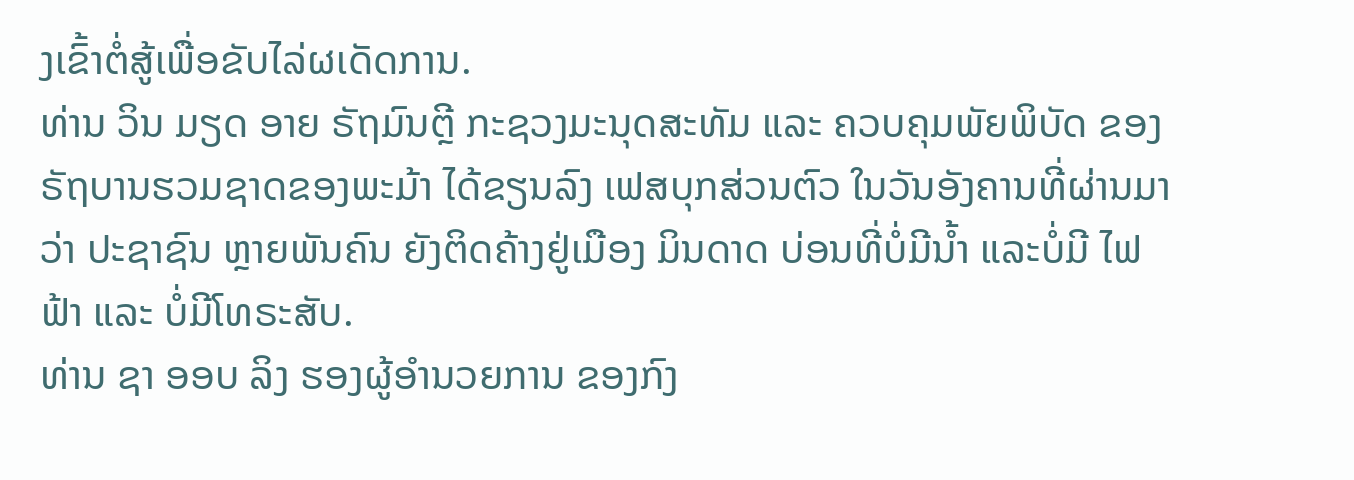ງເຂົ້າຕໍ່ສູ້ເພື່ອຂັບໄລ່ຜເດັດການ.
ທ່ານ ວິນ ມຽດ ອາຍ ຣັຖມົນຕຼີ ກະຊວງມະນຸດສະທັມ ແລະ ຄວບຄຸມພັຍພິບັດ ຂອງຣັຖບານຮວມຊາດຂອງພະມ້າ ໄດ້ຂຽນລົງ ເຟສບຸກສ່ວນຕົວ ໃນວັນອັງຄານທີ່ຜ່ານມາວ່າ ປະຊາຊົນ ຫຼາຍພັນຄົນ ຍັງຕິດຄ້າງຢູ່ເມືອງ ມິນດາດ ບ່ອນທີ່ບໍ່ມີນ້ຳ ແລະບໍ່ມີ ໄຟຟ້າ ແລະ ບໍ່ມີໂທຣະສັບ.
ທ່ານ ຊາ ອອບ ລິງ ຮອງຜູ້ອຳນວຍການ ຂອງກົງ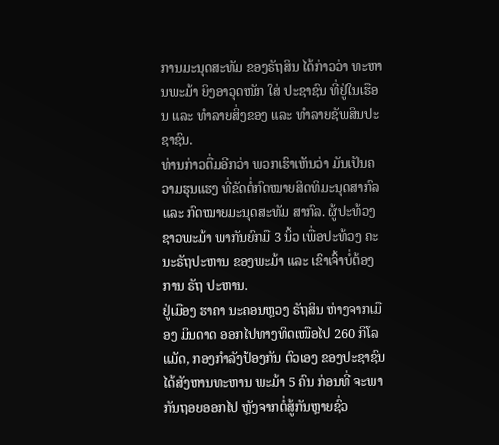ການມະນຸດສະທັມ ຂອງຣັຖສິນ ໄດ້ກ່າວວ່າ ທະຫານພະມ້າ ຍິງອາວຸດໜັກ ໃສ່ ປະຊາຊົນ ທີ່ຢູ່ໃນເຮືອນ ແລະ ທຳລາຍສິ່ງຂອງ ແລະ ທຳລາຍຊັພສິນປະຊາຊົນ.
ທ່ານກ່າວຕື່ມອີກວ່າ ພວກເຮົາເຫັນວ່າ ມັນເປັນຄວາມຮຸນແຮງ ທີ່ຂັດຕໍ່ກົດໝາຍສິດທິມະນຸດສາກົລ ແລະ ກົດໝາຍມະນຸດສະທັມ ສາກົລ. ຜູ້ປະທ້ວງຊາວພະມ້າ ພາກັນຍົກມື 3 ນິ້ວ ເພື່ອປະທ້ວງ ຄະນະຣັຖປະຫານ ຂອງພະມ້າ ແລະ ເຂົາເຈົ້າບໍ່ຕ້ອງການ ຣັຖ ປະຫານ.
ຢູ່ເມືອງ ຮາຄາ ນະຄອນຫຼວງ ຣັຖສິນ ຫ່າງຈາກເມືອງ ມິນດາດ ອອກໄປທາງທິດເໜືອໄປ 260 ກິໂລແມັດ, ກອງກຳລັງປ້ອງກັນ ຕົວເອງ ຂອງປະຊາຊົນ ໄດ້ສັງຫານທະຫານ ພະມ້າ 5 ຄົນ ກ່ອນທີ່ ຈະພາກັນຖອຍອອກໄປ ຫຼັງຈາກຕໍ່ສູ້ກັນຫຼາຍຊົ່ວ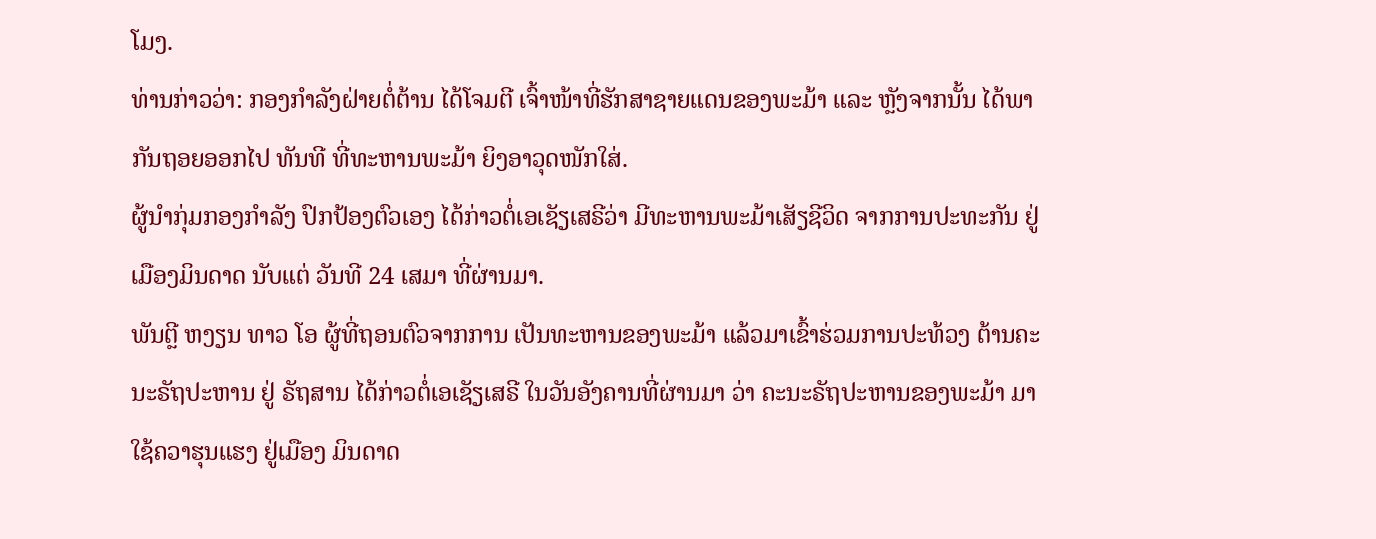ໂມງ.
ທ່ານກ່າວວ່າ: ກອງກຳລັງຝ່າຍຕໍ່ຕ້ານ ໄດ້ໂຈມຕີ ເຈົ້າໜ້າທີ່ຮັກສາຊາຍແດນຂອງພະມ້າ ແລະ ຫຼັງຈາກນັ້ນ ໄດ້ພາກັນຖອຍອອກໄປ ທັນທີ ທີ່ທະຫານພະມ້າ ຍິງອາວຸດໜັກໃສ່.
ຜູ້ນຳກຸ່ມກອງກຳລັງ ປົກປ້ອງຕົວເອງ ໄດ້ກ່າວຕໍ່ເອເຊັຽເສຣີວ່າ ມີທະຫານພະມ້າເສັຽຊີວິດ ຈາກການປະທະກັນ ຢູ່ເມືອງມິນດາດ ນັບແຕ່ ວັນທີ 24 ເສມາ ທີ່ຜ່ານມາ.
ພັນຕຼີ ຫງຽນ ທາວ ໂອ ຜູ້ທີ່ຖອນຕົວຈາກການ ເປັນທະຫານຂອງພະມ້າ ແລ້ວມາເຂົ້າຮ່ວມການປະທ້ວງ ຕ້ານຄະນະຣັຖປະຫານ ຢູ່ ຣັຖສານ ໄດ້ກ່າວຕໍ່ເອເຊັຽເສຣີ ໃນວັນອັງຄານທີ່ຜ່ານມາ ວ່າ ຄະນະຣັຖປະຫານຂອງພະມ້າ ມາໃຊ້ຄວາຮຸນແຮງ ຢູ່ເມືອງ ມິນດາດ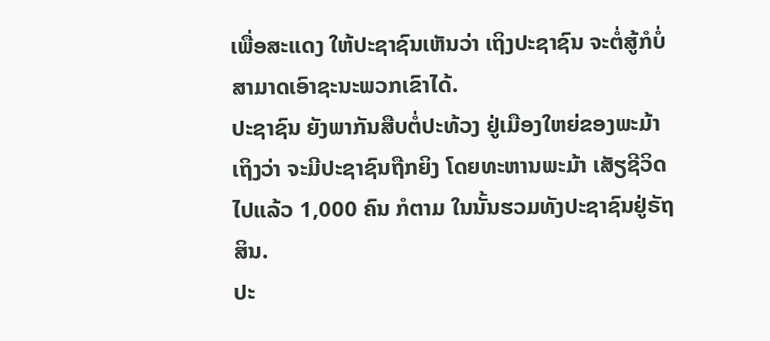ເພື່ອສະແດງ ໃຫ້ປະຊາຊົນເຫັນວ່າ ເຖິງປະຊາຊົນ ຈະຕໍ່ສູ້ກໍບໍ່ສາມາດເອົາຊະນະພວກເຂົາໄດ້.
ປະຊາຊົນ ຍັງພາກັນສືບຕໍ່ປະທ້ວງ ຢູ່ເມືອງໃຫຍ່ຂອງພະມ້າ ເຖິງວ່າ ຈະມີປະຊາຊົນຖືກຍິງ ໂດຍທະຫານພະມ້າ ເສັຽຊີວິດໄປແລ້ວ 1,000 ຄົນ ກໍຕາມ ໃນນັ້ນຮວມທັງປະຊາຊົນຢູ່ຣັຖສິນ.
ປະ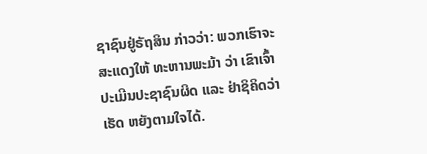ຊາຊົນຢູ່ຣັຖສິນ ກ່າວວ່າ: ພວກເຮົາຈະສະແດງໃຫ້ ທະຫານພະມ້າ ວ່າ ເຂົາເຈົ້າປະເມີນປະຊາຊົນຜິດ ແລະ ຢ່າຊິຄິດວ່າ ເຮັດ ຫຍັງຕາມໃຈໄດ້.